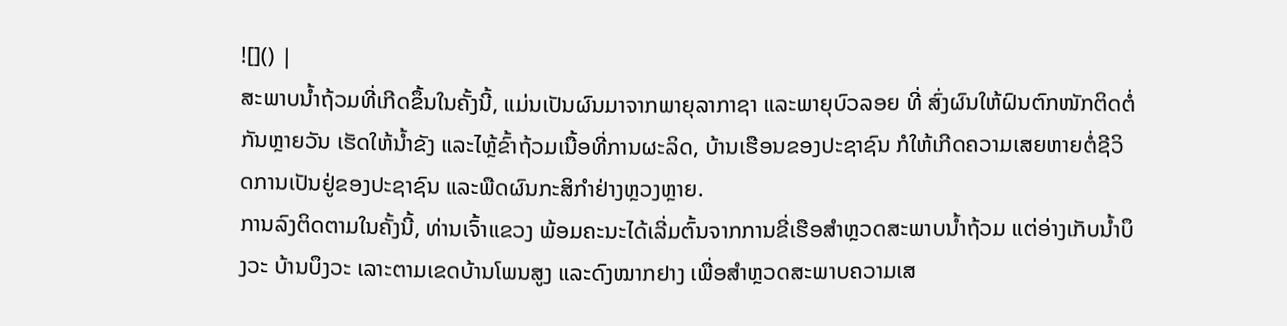![]() |
ສະພາບນໍ້າຖ້ວມທີ່ເກີດຂຶ້ນໃນຄັ້ງນີ້, ແມ່ນເປັນຜົນມາຈາກພາຍຸລາກາຊາ ແລະພາຍຸບົວລອຍ ທີ່ ສົ່ງຜົນໃຫ້ຝົນຕົກໜັກຕິດຕໍ່ກັນຫຼາຍວັນ ເຮັດໃຫ້ນໍ້າຂັງ ແລະໄຫຼ້ຂົ້າຖ້ວມເນື້ອທີ່ການຜະລິດ, ບ້ານເຮືອນຂອງປະຊາຊົນ ກໍໃຫ້ເກີດຄວາມເສຍຫາຍຕໍ່ຊີວິດການເປັນຢູ່ຂອງປະຊາຊົນ ແລະພືດຜົນກະສິກຳຢ່າງຫຼວງຫຼາຍ.
ການລົງຕິດຕາມໃນຄັ້ງນີ້, ທ່ານເຈົ້າແຂວງ ພ້ອມຄະນະໄດ້ເລີ່ມຕົ້ນຈາກການຂີ່ເຮືອສໍາຫຼວດສະພາບນໍ້າຖ້ວມ ແຕ່ອ່າງເກັບນໍ້າບຶງວະ ບ້ານບຶງວະ ເລາະຕາມເຂດບ້ານໂພນສູງ ແລະດົງໝາກຢາງ ເພື່ອສໍາຫຼວດສະພາບຄວາມເສ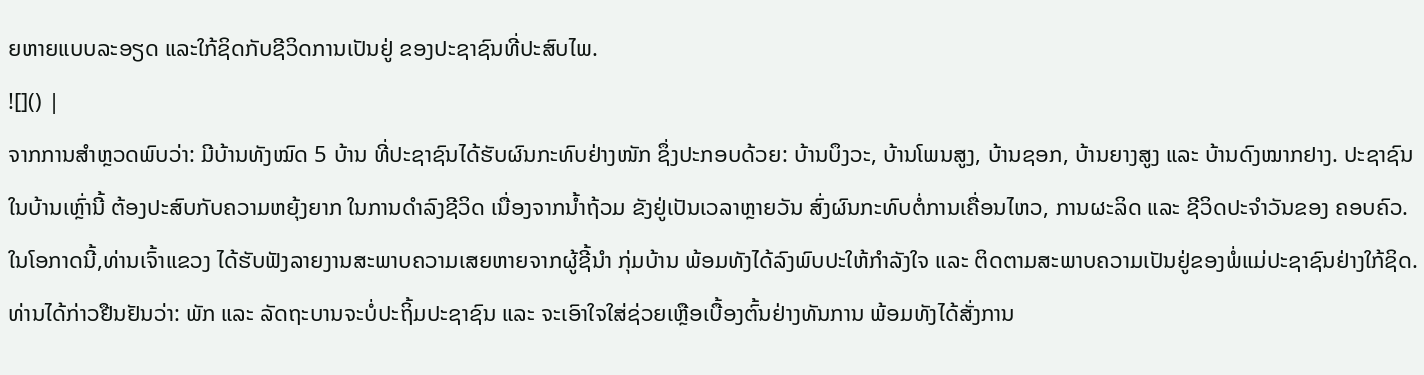ຍຫາຍແບບລະອຽດ ແລະໃກ້ຊິດກັບຊີວິດການເປັນຢູ່ ຂອງປະຊາຊົນທີ່ປະສົບໄພ.
![]() |
ຈາກການສໍາຫຼວດພົບວ່າ: ມີບ້ານທັງໝົດ 5 ບ້ານ ທີ່ປະຊາຊົນໄດ້ຮັບຜົນກະທົບຢ່າງໜັກ ຊຶ່ງປະກອບດ້ວຍ: ບ້ານບຶງວະ, ບ້ານໂພນສູງ, ບ້ານຊອກ, ບ້ານຍາງສູງ ແລະ ບ້ານດົງໝາກຢາງ. ປະຊາຊົນໃນບ້ານເຫຼົ່ານີ້ ຕ້ອງປະສົບກັບຄວາມຫຍຸ້ງຍາກ ໃນການດໍາລົງຊີວິດ ເນື່ອງຈາກນໍ້າຖ້ວມ ຂັງຢູ່ເປັນເວລາຫຼາຍວັນ ສົ່ງຜົນກະທົບຕໍ່ການເຄື່ອນໄຫວ, ການຜະລິດ ແລະ ຊີວິດປະຈຳວັນຂອງ ຄອບຄົວ.
ໃນໂອກາດນີ້,ທ່ານເຈົ້າແຂວງ ໄດ້ຮັບຟັງລາຍງານສະພາບຄວາມເສຍຫາຍຈາກຜູ້ຊີ້ນໍາ ກຸ່ມບ້ານ ພ້ອມທັງໄດ້ລົງພົບປະໃຫ້ກຳລັງໃຈ ແລະ ຕິດຕາມສະພາບຄວາມເປັນຢູ່ຂອງພໍ່ແມ່ປະຊາຊົນຢ່າງໃກ້ຊິດ. ທ່ານໄດ້ກ່າວຢືນຢັນວ່າ: ພັກ ແລະ ລັດຖະບານຈະບໍ່ປະຖິ້ມປະຊາຊົນ ແລະ ຈະເອົາໃຈໃສ່ຊ່ວຍເຫຼືອເບື້ອງຕົ້ນຢ່າງທັນການ ພ້ອມທັງໄດ້ສັ່ງການ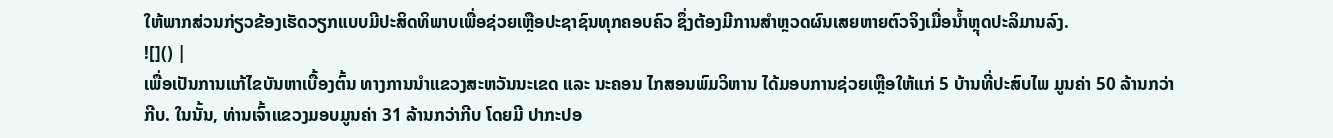ໃຫ້ພາກສ່ວນກ່ຽວຂ້ອງເຮັດວຽກແບບມີປະສິດທິພາບເພື່ອຊ່ວຍເຫຼືອປະຊາຊົນທຸກຄອບຄົວ ຊຶ່ງຕ້ອງມີການສໍາຫຼວດຜົນເສຍຫາຍຕົວຈິງເມື່ອນໍ້າຫຼຸດປະລິມານລົງ.
![]() |
ເພື່ອເປັນການແກ້ໄຂບັນຫາເບື້ອງຕົ້ນ ທາງການນໍາແຂວງສະຫວັນນະເຂດ ແລະ ນະຄອນ ໄກສອນພົມວິຫານ ໄດ້ມອບການຊ່ວຍເຫຼືອໃຫ້ແກ່ 5 ບ້ານທີ່ປະສົບໄພ ມູນຄ່າ 50 ລ້ານກວ່າກີບ. ໃນນັ້ນ, ທ່ານເຈົ້າແຂວງມອບມູນຄ່າ 31 ລ້ານກວ່າກີບ ໂດຍມີ ປາກະປອ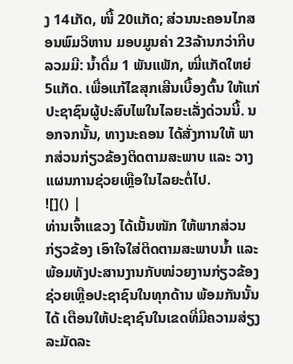ງ 14ເກັດ, ໜີ້ 20ແກັດ; ສ່ວນນະຄອນໄກສອນພົມວິຫານ ມອບມູນຄ່າ 23ລ້ານກວ່າກີບ ລວມມີ: ນໍ້າດື່ມ 1 ພັນແພັກ, ໝີ່ແກັດໃຫຍ່ 5ແກັດ. ເພື່ອແກ້ໄຂສຸກເສີນເບື້ອງຕົ້ນ ໃຫ້ແກ່ປະຊາຊົນຜູ້ປະສົບໄພໃນໄລຍະເລັ່ງດ່ວນນີ້. ນອກຈກນັ້ນ, ທາງນະຄອນ ໄດ້ສັ່ງການໃຫ້ ພາກສ່ວນກ່ຽວຂ້ອງຕິດຕາມສະພາບ ແລະ ວາງແຜນການຊ່ວຍເຫຼືອໃນໄລຍະຕໍ່ໄປ.
![]() |
ທ່ານເຈົ້າແຂວງ ໄດ້ເນັ້ນໜັກ ໃຫ້ພາກສ່ວນກ່ຽວຂ້ອງ ເອົາໃຈໃສ່ຕິດຕາມສະພາບນໍ້າ ແລະ ພ້ອມທັງປະສານງານກັບໜ່ວຍງານກ່ຽວຂ້ອງ ຊ່ວຍເຫຼືອປະຊາຊົນໃນທຸກດ້ານ ພ້ອມກັນນັ້ນໄດ້ ເຕືອນໃຫ້ປະຊາຊົນໃນເຂດທີ່ມີຄວາມສ່ຽງລະມັດລະ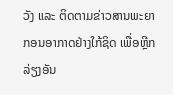ວັງ ແລະ ຕິດຕາມຂ່າວສານພະຍາກອນອາກາດຢ່າງໃກ້ຊິດ ເພື່ອຫຼີກລ່ຽງອັນ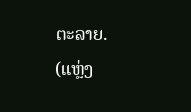ຕະລາຍ.
(ແຫຼ່ງ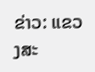ຂ່າວ: ແຂວງສະ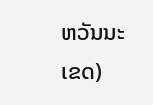ຫວັນນະເຂດ)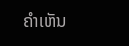ຄໍາເຫັນ